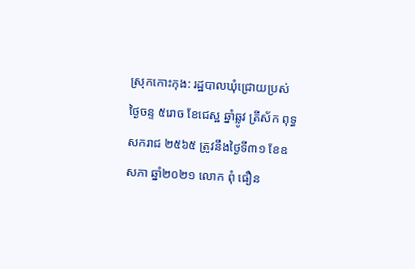ស្រុកកោះកុង: រដ្ឋបាលឃុំជ្រោយប្រស់ ថ្ងៃចន្ទ ៥រោច ខែជេស្ឋ ឆ្នាំឆ្លូវ ត្រីស័ក ពុទ្ធសករាជ ២៥៦៥ ត្រូវនឹងថ្ងៃទី៣១ ខែឧសភា ឆ្នាំ២០២១ លោក ពុំ ធឿន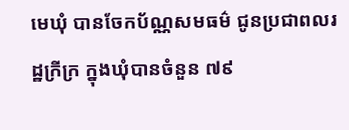មេឃុំ បានចែកប័ណ្ណសមធម៌ ជូនប្រជាពលរដ្ឋក្រីក្រ ក្នុងឃុំបានចំនួន ៧៩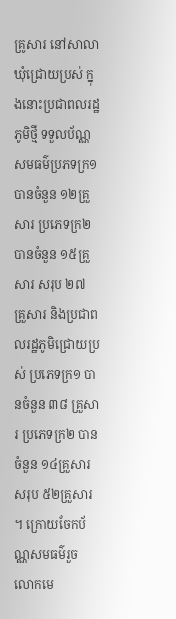គ្រូសារ នៅសាលាឃុំជ្រោយប្រស់ ក្នុងនោះប្រជាពលរដ្ឋភូមិថ្មី ទទួលប័ណ្ណសមធម៌ប្រភទក្រ១ បានចំនួន ១២គ្រួសារ ប្រភេទក្រ២ បានចំនួន ១៥គ្រួសារ សរុប ២៧ គ្រួសារ និងប្រជាពលរដ្ឋភូមិជ្រោយប្រស់ ប្រភេទក្រ១ បានចំនួន ៣៨ គ្រួសារ ប្រភេទក្រ២ បានចំនួន ១៤គ្រួសារ សរុប ៥២គ្រួសារ ។ ក្រោយចែកប័ណ្ណសមធម៌រួច លោកមេ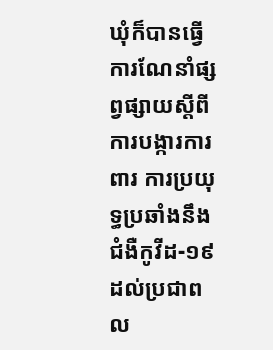ឃុំក៏បានធ្វើការណែនាំផ្សព្វផ្សាយស្តីពីការបង្ការការពារ ការប្រយុទ្ធប្រឆាំងនឹងជំងឺកូវីដ-១៩ ដល់ប្រជាពល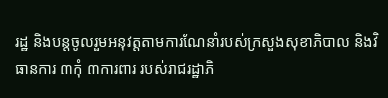រដ្ឋ និងបន្តចូលរួមអនុវត្តតាមការណែនាំរបស់ក្រសួងសុខាភិបាល និងវិធានការ ៣កុំ ៣ការពារ របស់រាជរដ្ឋាភិ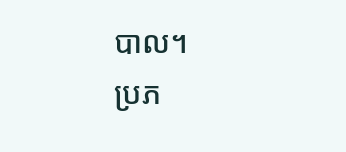បាល។
ប្រភ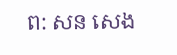ព: សន សេង